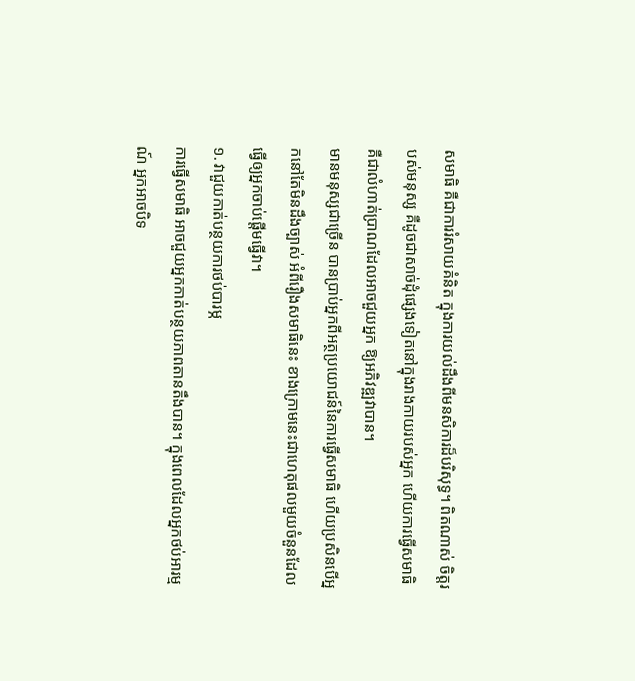សមាធិ គឺជាការរំសាយគំនិត ក្នុងការយល់ដឹងពីមនសិការដ៏បរិសុទ្ធ។ ពិតណាស់ ចិត្តរបស់មនុស្ស គឺដូចជាសាច់ដុំផ្សេងទៀតនៅក្នុងរាងកាយរបស់អ្នក ហើយការធ្វើសមាធិ គឺជាលំហាត់ប្រាណដែលអាចជួយអ្នក ឱ្យអភិវឌ្ឍវាបាន។
មានមនុស្សជាច្រើន បានប្រាប់អ្នកពីអត្ថប្រយោជន៍នៃការធ្វើសមាធិ ហើយប្រសិនបើអ្នកនៅតែមិនដឹងច្បាស់ អំពីរឿងសមាធិនេះ ខាងក្រោមនេះជាហេតុផលមួយចំនួនដែលធ្វើឲ្យអ្នកចាប់ផ្តើមធ្វើវា។
១. វាជួយកាត់បន្ថយការថប់បារម្ភ
ការធ្វើសមាធិ អាចជួយអ្នកកាត់បន្ថយភាពតានតឹងបាន។ ក្នុងពេលដែលអ្នកថប់អារម្មណ៍ អ្នកអាចបិទ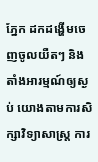ភ្នែក ដកដង្ហើមចេញចូលយឺតៗ និងតាំងអារម្មណ៍ឲ្យស្ងប់ យោងតាមការសិក្សាវិទ្យាសាស្ត្រ ការ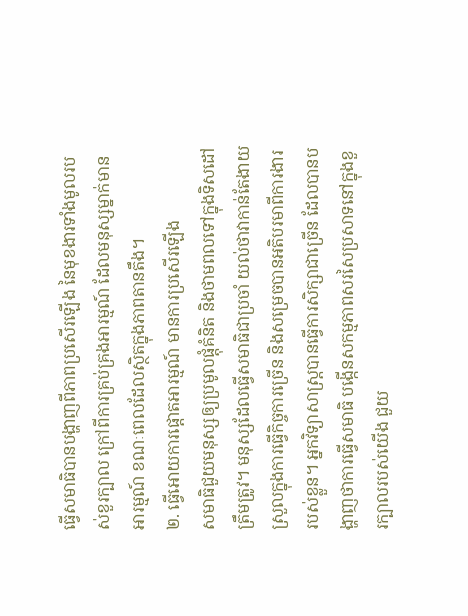ធ្វើសមាធិបានបង្ហាញពីភាពប្រសើរឡើង នៃមុខងារទាំងមូលរបស់ខួរក្បាល ក្រៅពីការគ្រប់គ្រងអារម្មណ៍ ដែលមនុស្សម្នាក់មានអារម្មណ៍ ខណៈពេលដែលស្ថិតក្នុងភាពតានតឹង។
២. ធ្វើអោយការផ្តោតអារម្មណ៍ មានការប្រសើរឡើង
សមាធិជួយមនុស្សឲ្យប្រមូលផ្តុំគំនិត និងថាមពលទៅក្នុងទិសដៅត្រឹមត្រូវ។ មនុស្សដែលធ្វើសមាធិជាប្រចាំ យល់ថាវាកាន់តែងាយស្រួលក្នុងការធ្វើកិច្ចការច្រើន និងសម្រេចបានអតិបរមាពីការងាររបស់ខ្លួន។ អ្នកវិទ្យាសាស្ត្របានធ្វើការសិក្សាជាច្រើន ដែលបានបង្ហាញថាការធ្វើសមាធិ បង្កើនសកម្មភាពសរសៃប្រសាទនៅក្នុងខួរក្បាលរបស់យើង ជួយ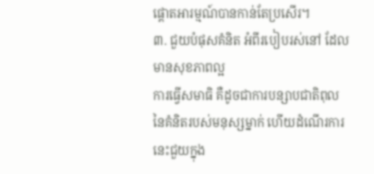ផ្តោតអារម្មណ៍បានកាន់តែប្រសើរ។
៣. ជួយបំផុសគំនិត អំពីរបៀបរស់នៅ ដែលមានសុខភាពល្អ
ការធ្វើសមាធិ គឺដូចជាការបន្សាបជាតិពុលនៃគំនិតរបស់មនុស្សម្នាក់ ហើយដំណើរការនេះជួយក្នុង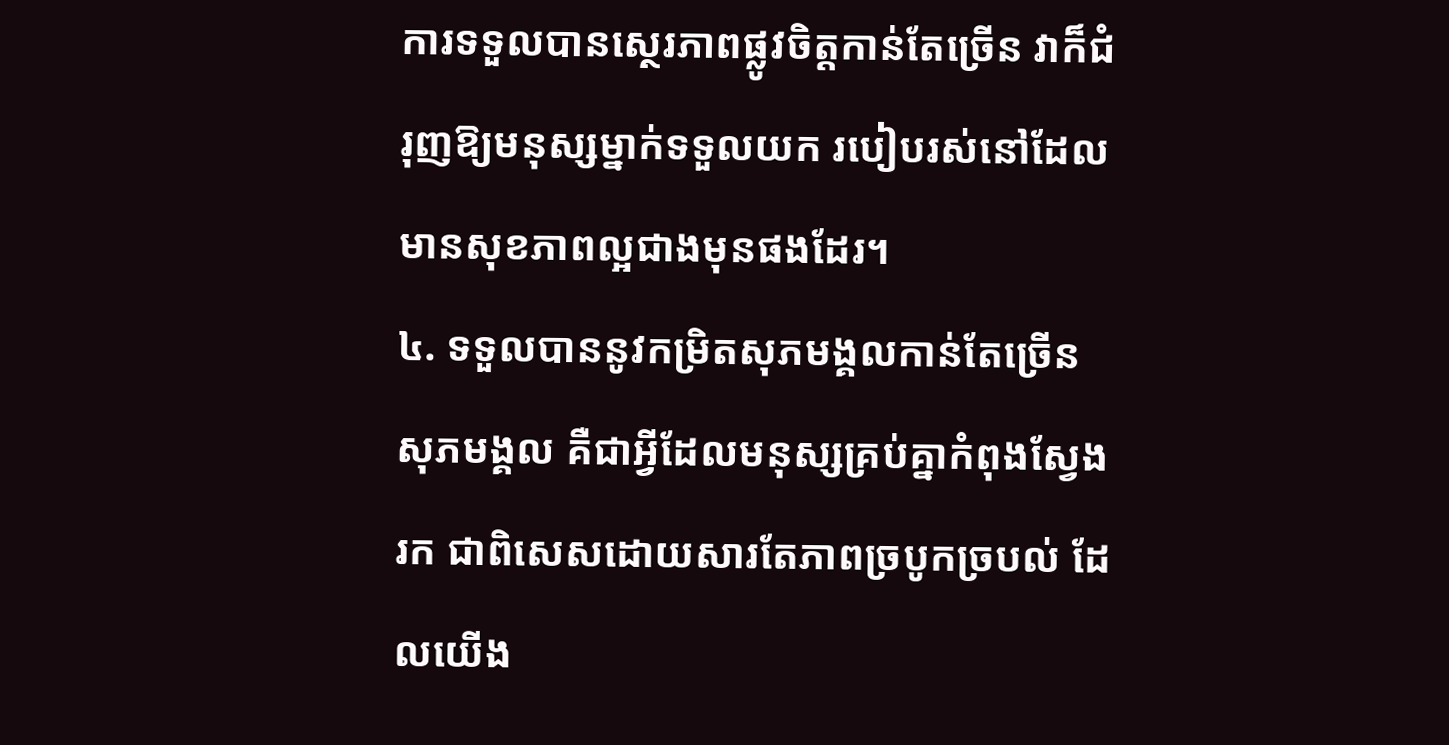ការទទួលបានស្ថេរភាពផ្លូវចិត្តកាន់តែច្រើន វាក៏ជំរុញឱ្យមនុស្សម្នាក់ទទួលយក របៀបរស់នៅដែលមានសុខភាពល្អជាងមុនផងដែរ។
៤. ទទួលបាននូវកម្រិតសុភមង្គលកាន់តែច្រើន
សុភមង្គល គឺជាអ្វីដែលមនុស្សគ្រប់គ្នាកំពុងស្វែងរក ជាពិសេសដោយសារតែភាពច្របូកច្របល់ ដែលយើង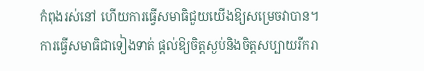កំពុងរស់នៅ ហើយការធ្វើសមាធិជួយយើងឱ្យសម្រេចវាបាន។ ការធ្វើសមាធិជាទៀងទាត់ ផ្តល់ឱ្យចិត្តស្ងប់និងចិត្តសប្បាយរីករា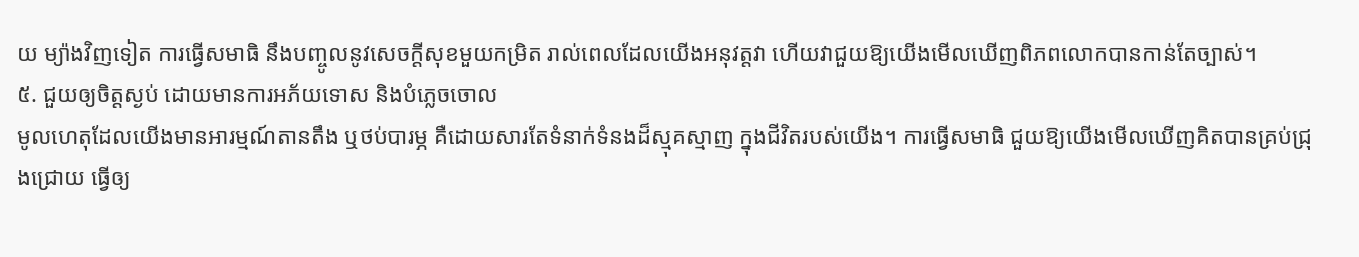យ ម្យ៉ាងវិញទៀត ការធ្វើសមាធិ នឹងបញ្ចូលនូវសេចក្តីសុខមួយកម្រិត រាល់ពេលដែលយើងអនុវត្តវា ហើយវាជួយឱ្យយើងមើលឃើញពិភពលោកបានកាន់តែច្បាស់។
៥. ជួយឲ្យចិត្តស្ងប់ ដោយមានការអភ័យទោស និងបំភ្លេចចោល
មូលហេតុដែលយើងមានអារម្មណ៍តានតឹង ឬថប់បារម្ភ គឺដោយសារតែទំនាក់ទំនងដ៏ស្មុគស្មាញ ក្នុងជីវិតរបស់យើង។ ការធ្វើសមាធិ ជួយឱ្យយើងមើលឃើញគិតបានគ្រប់ជ្រុងជ្រោយ ធ្វើឲ្យ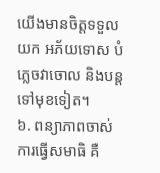យើងមានចិត្តទទួលយក អភ័យទោស បំភ្លេចវាចោល និងបន្តទៅមុខទៀត។
៦. ពន្យាភាពចាស់
ការធ្វើសមាធិ គឺ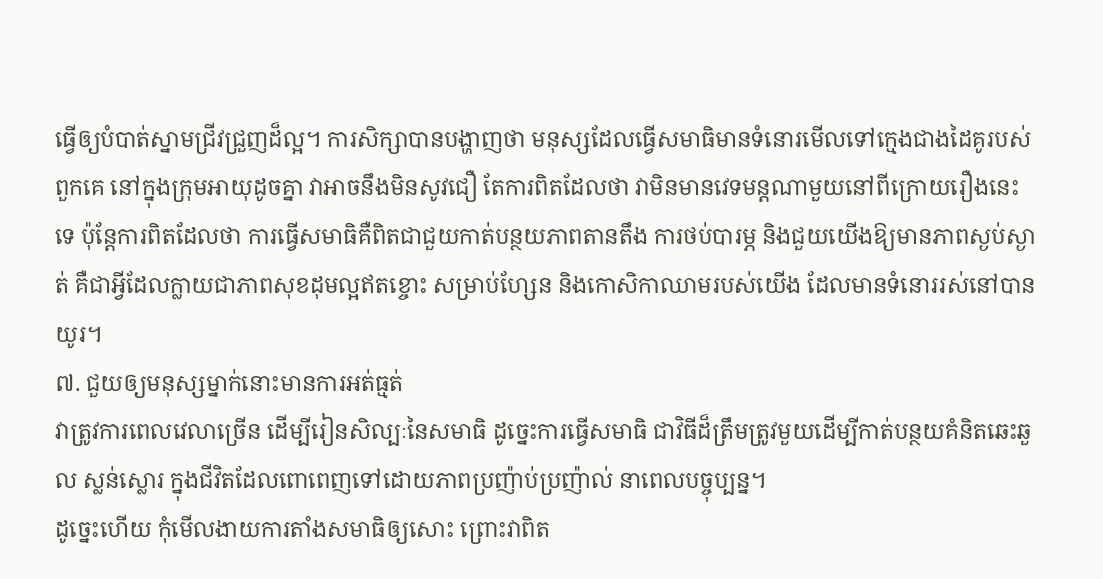ធ្វើឲ្យបំបាត់ស្នាមជ្រីវជ្រួញដ៏ល្អ។ ការសិក្សាបានបង្ហាញថា មនុស្សដែលធ្វើសមាធិមានទំនោរមើលទៅក្មេងជាងដៃគូរបស់ពួកគេ នៅក្នុងក្រុមអាយុដូចគ្នា វាអាចនឹងមិនសូវជឿ តែការពិតដែលថា វាមិនមានវេទមន្តណាមួយនៅពីក្រោយរឿងនេះទេ ប៉ុន្តែការពិតដែលថា ការធ្វើសមាធិគឺពិតជាជួយកាត់បន្ថយភាពតានតឹង ការថប់បារម្ភ និងជួយយើងឱ្យមានភាពស្ងប់ស្ងាត់ គឺជាអ្វីដែលក្លាយជាភាពសុខដុមល្អឥតខ្ចោះ សម្រាប់ហ្សែន និងកោសិកាឈាមរបស់យើង ដែលមានទំនោររស់នៅបានយូរ។
៧. ជួយឲ្យមនុស្សម្នាក់នោះមានការអត់ធ្មត់
វាត្រូវការពេលវេលាច្រើន ដើម្បីរៀនសិល្បៈនៃសមាធិ ដូច្នេះការធ្វើសមាធិ ជាវិធីដ៏ត្រឹមត្រូវមួយដើម្បីកាត់បន្ថយគំនិតឆេះឆួល ស្លន់ស្លោរ ក្នុងជីវិតដែលពោពេញទៅដោយភាពប្រញ៉ាប់ប្រញ៉ាល់ នាពេលបច្ចុប្បន្ន។
ដូច្នេះហើយ កុំមើលងាយការតាំងសមាធិឲ្យសោះ ព្រោះវាពិត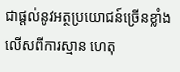ជាផ្តល់នូវអត្ថប្រយោជន៍ច្រើនខ្លាំងលើសពីការស្មាន ហេតុ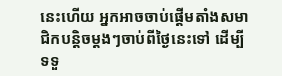នេះហើយ អ្នកអាចចាប់ផ្តើមតាំងសមាជិកបន្តិចម្តងៗចាប់ពីថ្ងៃនេះទៅ ដើម្បីទទួ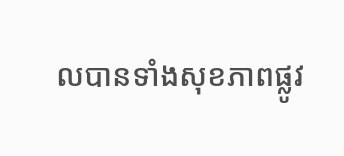លបានទាំងសុខភាពផ្លូវ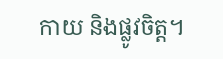កាយ និងផ្លូវចិត្ត។